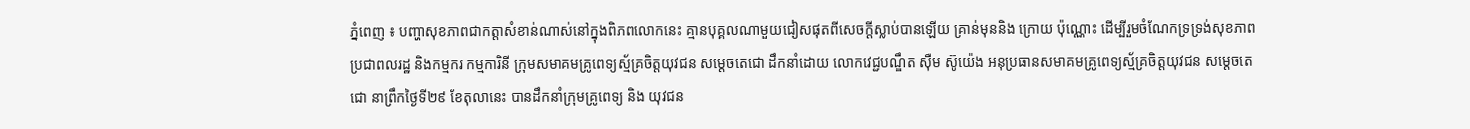ភ្នំពេញ ៖ បញ្ហាសុខភាពជាកត្តាសំខាន់ណាស់នៅក្នុងពិភពលោកនេះ គ្មានបុគ្គលណាមួយជៀសផុតពីសេចក្តីស្លាប់បានឡើយ គ្រាន់មុននិង ក្រោយ ប៉ុណ្ណោះ ដើម្បីរួមចំណែកទ្រទ្រង់សុខភាពប្រជាពលរដ្ឋ និងកម្មករ កម្មការិនី ក្រុមសមាគមគ្រូពេទ្យស្ម័គ្រចិត្តយុវជន សម្តេចតេជោ ដឹកនាំដោយ លោកវេជ្ជបណ្ឌឹត ស៊ឺម ស៊ូយ៉េង អនុប្រធានសមាគមគ្រូពេទ្យស្ម័គ្រចិត្តយុវជន សម្តេចតេជោ នាព្រឹកថ្ងៃទី២៩ ខែតុលានេះ បានដឹកនាំក្រុមគ្រូពេទ្យ និង យុវជន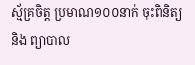ស្ម័គ្រចិត្ត ប្រមាណ១០០នាក់ ចុះពិនិត្យ និង ព្យាបាល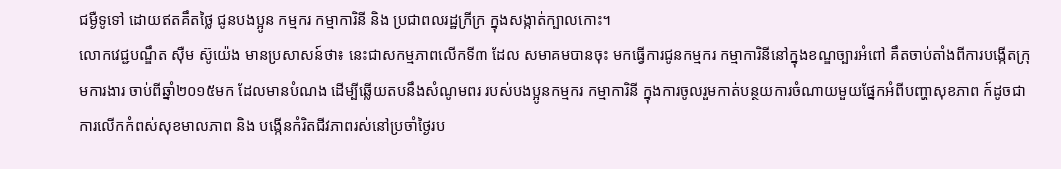ជម្ងឺទូទៅ ដោយឥតគឹតថ្លៃ ជូនបងប្អូន កម្មករ កម្មាការិនី និង ប្រជាពលរដ្ឋក្រីក្រ ក្នុងសង្កាត់ក្បាលកោះ។
លោកវេជ្ជបណ្ឌឹត ស៊ឺម ស៊ូយ៉េង មានប្រសាសន៍ថា៖ នេះជាសកម្មភាពលើកទី៣ ដែល សមាគមបានចុះ មកធ្វើការជូនកម្មករ កម្មាការិនីនៅក្នុងខណ្ឌច្បារអំពៅ គឹតចាប់តាំងពីការបង្កើតក្រុមការងារ ចាប់ពីឆ្នាំ២០១៥មក ដែលមានបំណង ដើម្បីឆ្លើយតបនឹងសំណូមពរ របស់បងប្អូនកម្មករ កម្មាការិនី ក្នុងការចូលរួមកាត់បន្ថយការចំណាយមួយផ្នែកអំពីបញ្ហាសុខភាព ក៍ដូចជាការលើកកំពស់សុខមាលភាព និង បង្កើនកំរិតជីវភាពរស់នៅប្រចាំថ្ងៃរប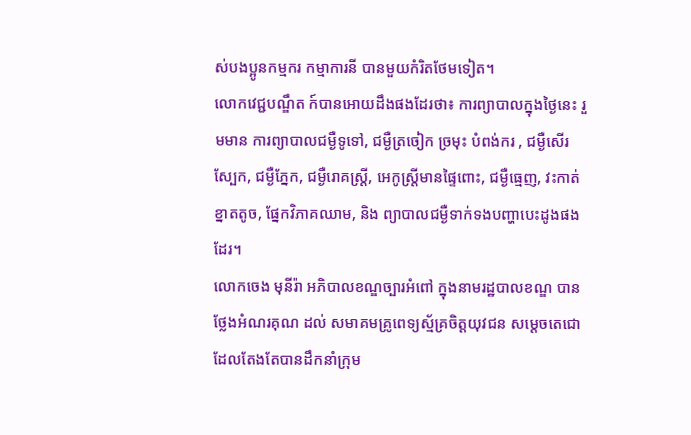ស់បងប្អូនកម្មករ កម្មាការនី បានមួយកំរិតថែមទៀត។
លោកវេជ្ជបណ្ឌឹត ក៍បានអោយដឹងផងដែរថា៖ ការព្យាបាលក្នុងថ្ងៃនេះ រួមមាន ការព្យាបាលជម្ងឺទូទៅ, ជម្ងឺត្រចៀក ច្រមុះ បំពង់ករ , ជម្ងឺសើរស្បែក, ជម្ងឺភ្នែក, ជម្ងឺរោគស្រ្តី, អេកូស្រ្តីមានផ្ទៃពោះ, ជម្ងឺធ្មេញ, វះកាត់ខ្នាតតូច, ផ្នែកវិភាគឈាម, និង ព្យាបាលជម្ងឺទាក់ទងបញ្ហាបេះដូងផងដែរ។
លោកចេង មុនីរ៉ា អភិបាលខណ្ឌច្បារអំពៅ ក្នុងនាមរដ្ឋបាលខណ្ឌ បានថ្លែងអំណរគុណ ដល់ សមាគមគ្រូពេទ្យស្ម័គ្រចិត្តយុវជន សម្តេចតេជោ ដែលតែងតែបានដឹកនាំក្រុម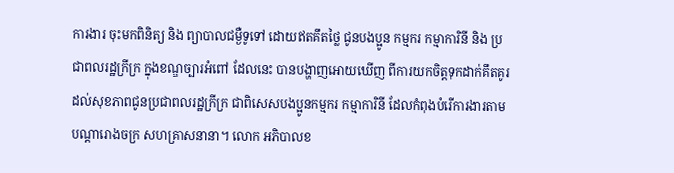ការងារ ចុះមកពិនិត្យ និង ព្យាបាលជម្ងឺទូទៅ ដោយឥតគឹតថ្លៃ ជូនបងប្អូន កម្មករ កម្មាការិនី និង ប្រជាពលរដ្ឋក្រីក្រ ក្នុងខណ្ឌច្បារអំពៅ ដែលនេះ បានបង្ហាញអោយឃើញ ពីការយកចិត្តទុកដាក់គឹតគូរ ដល់សុខភាពជូនប្រជាពលរដ្ឋក្រីក្រ ជាពិសេសបងប្អូនកម្មករ កម្មាការិនី ដែលកំពុងបំរើការងារតាមបណ្តារោងចក្រ សហគ្រាសនានា។ លោក អភិបាលខ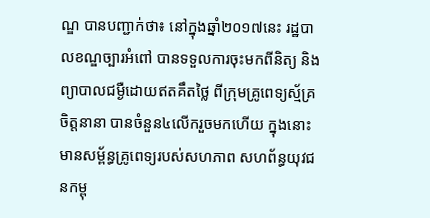ណ្ឌ បានបញ្ជាក់ថា៖ នៅក្នុងឆ្នាំ២០១៧នេះ រដ្ឋបាលខណ្ឌច្បារអំពៅ បានទទួលការចុះមកពីនិត្យ និង ព្យាបាលជម្ងឺដោយឥតគឹតថ្លៃ ពីក្រុមគ្រូពេទ្យស្ម័គ្រចិត្តនានា បានចំនួន៤លើករួចមកហើយ ក្នុងនោះ មានសម្ព័ន្ធគ្រូពេទ្យរបស់សហភាព សហព័ន្ធយុវជនកម្ពុ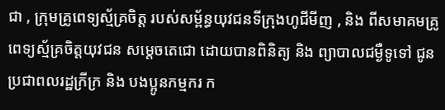ជា , ក្រុមគ្រូពេទ្យស្ម័គ្រចិត្ត របស់សម្ព័ន្ធយុវជនទីក្រុងហូជីមីញ , និង ពីសមាគមគ្រូពេទ្យស្ម័គ្រចិត្តយុវជន សម្តេចតេជោ ដោយបានពិនិត្យ និង ព្យាបាលជម្ងឺទូទៅ ជូនប្រជាពលរដ្ឋក្រីក្រ និង បងប្អូនកម្មករ ក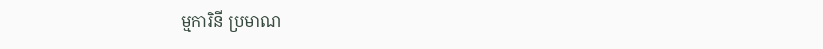ម្មការិនី ប្រមាណ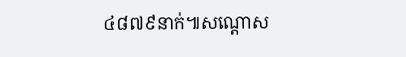៤៨៧៩នាក់៕សណ្តោស